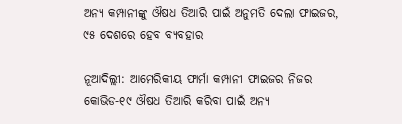ଅନ୍ୟ କମ୍ପାନୀଙ୍କୁ ଔଷଧ ତିଆରି ପାଇଁ ଅନୁମତି ଦେଲା ଫାଇଜର, ୯୫ ଦେଶରେ ହେବ ବ୍ୟବହାର

ନୂଆଦିଲ୍ଲୀ: ଆମେରିକୀୟ ଫାର୍ମା କମ୍ପାନୀ ଫାଇଜର ନିଜର କୋଭିଡ-୧୯ ଔଷଧ ତିଆରି କରିବା ପାଇଁ ଅନ୍ୟ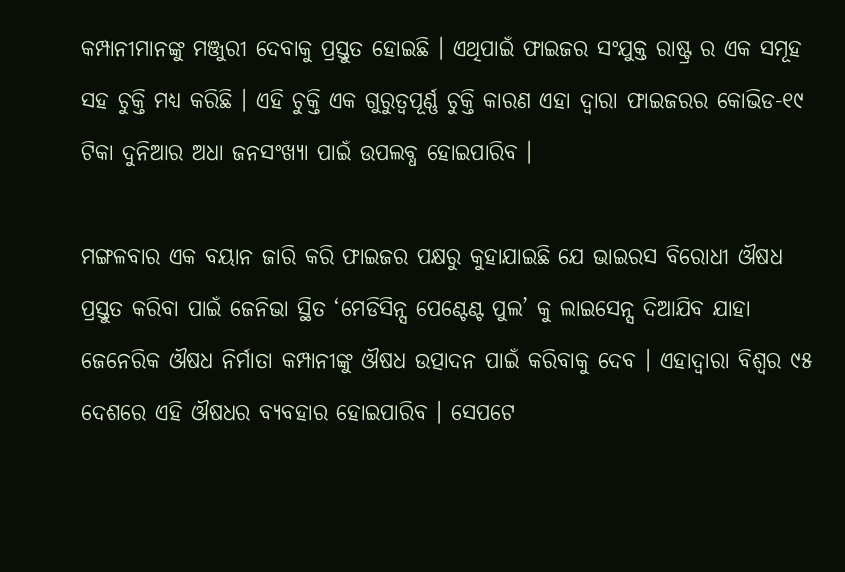କମ୍ପାନୀମାନଙ୍କୁ ମଞ୍ଜୁରୀ ଦେବାକୁ ପ୍ରସ୍ତୁତ ହୋଇଛି । ଏଥିପାଇଁ ଫାଇଜର ସଂଯୁକ୍ତ ରାଷ୍ଟ୍ର ର ଏକ ସମୂହ ସହ ଚୁକ୍ତି ମଧ୍ୟ କରିଛି । ଏହି ଚୁକ୍ତି ଏକ ଗୁରୁତ୍ୱପୂର୍ଣ୍ଣ ଚୁକ୍ତି କାରଣ ଏହା ଦ୍ୱାରା ଫାଇଜରର କୋଭିଡ-୧୯ ଟିକା ଦୁନିଆର ଅଧା ଜନସଂଖ୍ୟା ପାଇଁ ଉପଲବ୍ଧ ହୋଇପାରିବ ।

ମଙ୍ଗଳବାର ଏକ ବୟାନ ଜାରି କରି ଫାଇଜର ପକ୍ଷରୁ କୁହାଯାଇଛି ଯେ ଭାଇରସ ବିରୋଧୀ ଔଷଧ ପ୍ରସ୍ତୁତ କରିବା ପାଇଁ ଜେନିଭା ସ୍ଥିତ ‘ମେଡିସିନ୍ସ ପେଣ୍ଟେଣ୍ଟ ପୁଲ’ କୁ ଲାଇସେନ୍ସ ଦିଆଯିବ ଯାହା ଜେନେରିକ ଔଷଧ ନିର୍ମାତା କମ୍ପାନୀଙ୍କୁ ଔଷଧ ଉତ୍ପାଦନ ପାଇଁ କରିବାକୁ ଦେବ । ଏହାଦ୍ୱାରା ବିଶ୍ୱର ୯୫ ଦେଶରେ ଏହି ଔଷଧର ବ୍ୟବହାର ହୋଇପାରିବ । ସେପଟେ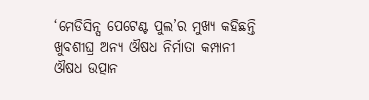‘ମେଡିସିନ୍ସ ପେଟେଣ୍ଟ ପୁଲ’ର ମୁଖ୍ୟ କହିଛନ୍ତି ଖୁବଶୀଘ୍ର ଅନ୍ୟ ଔଷଧ ନିର୍ମାତା କମ୍ପାନୀ ଔଷଧ ଉତ୍ପାନ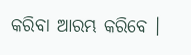କରିବା ଆରମ୍ଭ କରିବେ ।